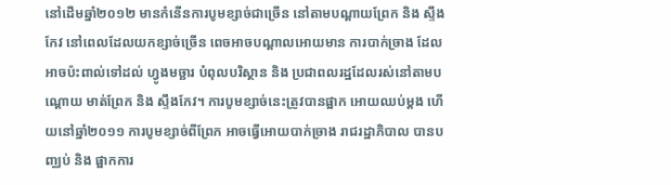នៅដើមឆ្នាំ២០១២ មានកំនើនការបូមខ្សាច់ជាច្រើន នៅតាមបណ្ដាយព្រែក និង ស្ទឹងកែវ នៅពេលដែលយកខ្សាច់ច្រើន ពេចអាចបណ្ដាលអោយមាន ការបាក់ច្រាង ដែលអាចប៉ះពាល់ទៅដល់ ហ្វូងមច្ឆារ បំពុលបរិស្ថាន និង ប្រជាពលរដ្ឋដែលរស់នៅតាមបណ្ដោយ មាត់ព្រែក និង ស្ទឹងកែវ។ ការបូមខ្សាច់នេះត្រូវបានផ្អាក អោយឈប់ម្ដង ហើយនៅឆ្នាំ២០១១ ការបូមខ្សាច់ពីព្រែក អាចធ្វើអោយបាក់ច្រាង រាជរដ្ឋាភិបាល បានបញ្ឈប់ និង ផ្អាកការ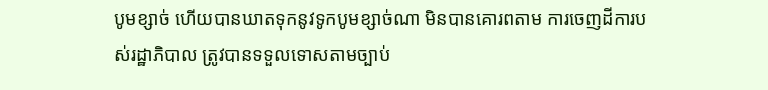បូមខ្សាច់ ហើយបានឃាតទុកនូវទូកបូមខ្សាច់ណា មិនបានគោរពតាម ការចេញដីការបស់រដ្ឋាភិបាល ត្រូវបានទទួលទោសតាមច្បាប់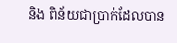និង ពិន័យជាប្រាក់ដែលបាន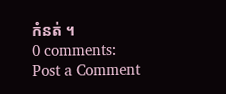កំនត់ ។
0 comments:
Post a Comment